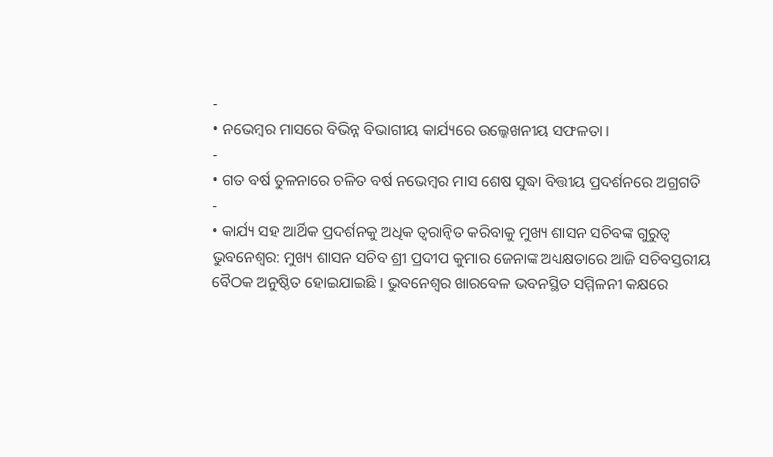-
• ନଭେମ୍ବର ମାସରେ ବିଭିନ୍ନ ବିଭାଗୀୟ କାର୍ଯ୍ୟରେ ଉଲ୍କେଖନୀୟ ସଫଳତା ।
-
• ଗତ ବର୍ଷ ତୁଳନାରେ ଚଳିତ ବର୍ଷ ନଭେମ୍ବର ମାସ ଶେଷ ସୁଦ୍ଧା ବିତ୍ତୀୟ ପ୍ରଦର୍ଶନରେ ଅଗ୍ରଗତି
-
• କାର୍ଯ୍ୟ ସହ ଆର୍ଥିକ ପ୍ରଦର୍ଶନକୁ ଅଧିକ ତ୍ୱରାନ୍ୱିତ କରିବାକୁ ମୁଖ୍ୟ ଶାସନ ସଚିବଙ୍କ ଗୁରୁତ୍ୱ
ଭୁବନେଶ୍ୱର: ମୁଖ୍ୟ ଶାସନ ସଚିବ ଶ୍ରୀ ପ୍ରଦୀପ କୁମାର ଜେନାଙ୍କ ଅଧ୍ୟକ୍ଷତାରେ ଆଜି ସଚିବସ୍ତରୀୟ ବୈଠକ ଅନୁଷ୍ଠିତ ହୋଇଯାଇଛି । ଭୁବନେଶ୍ୱର ଖାରବେଳ ଭବନସ୍ଥିତ ସମ୍ମିଳନୀ କକ୍ଷରେ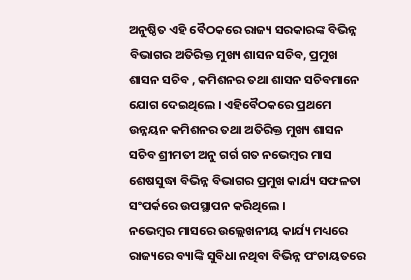ଅନୁଷ୍ଠିତ ଏହି ବୈଠକରେ ରାଜ୍ୟ ସରକାରଙ୍କ ବିଭିନ୍ନ ବିଭାଗର ଅତିରିକ୍ତ ମୁଖ୍ୟ ଶାସନ ସଚିବ, ପ୍ରମୁଖ ଶାସନ ସଚିବ , କମିଶନର ତଥା ଶାସନ ସଚିବମାନେ ଯୋଗ ଦେଇଥିଲେ । ଏହିବୈଠକରେ ପ୍ରଥମେ ଉନ୍ନୟନ କମିଶନର ତଥା ଅତିରିକ୍ତ ମୁଖ୍ୟ ଶାସନ ସଚିବ ଶ୍ରୀମତୀ ଅନୁ ଗର୍ଗ ଗତ ନଭେମ୍ୱର ମାସ ଶେଷସୁଦ୍ଧା ବିଭିନ୍ନ ବିଭାଗର ପ୍ରମୁଖ କାର୍ଯ୍ୟ ସଫଳତା ସଂପର୍କରେ ଉପସ୍ଥାପନ କରିଥିଲେ ।
ନଭେମ୍ବର ମାସରେ ଉଲ୍ଲେଖନୀୟ କାର୍ଯ୍ୟ ମଧ୍ୟରେ ରାଜ୍ୟରେ ବ୍ୟାଙ୍କି ସୁବିଧା ନଥିବା ବିଭିନ୍ନ ପଂଚାୟତରେ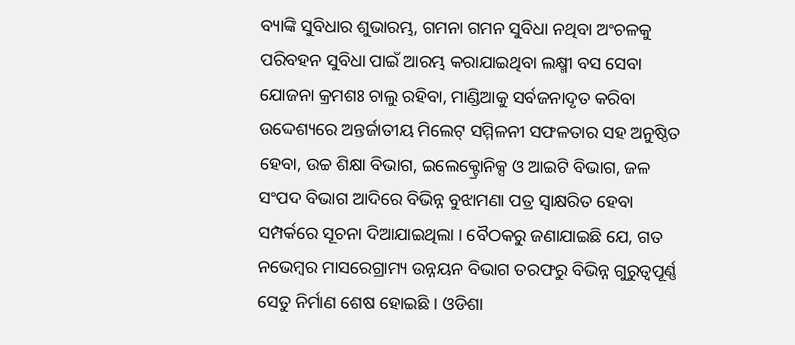ବ୍ୟାଙ୍କି ସୁବିଧାର ଶୁଭାରମ୍ଭ, ଗମନା ଗମନ ସୁବିଧା ନଥିବା ଅଂଚଳକୁ ପରିବହନ ସୁବିଧା ପାଇଁ ଆରମ୍ଭ କରାଯାଇଥିବା ଲକ୍ଷ୍ମୀ ବସ ସେବା ଯୋଜନା କ୍ରମଶଃ ଚାଲୁ ରହିବା, ମାଣ୍ଡିଆକୁ ସର୍ବଜନାଦୃତ କରିବା ଉଦ୍ଦେଶ୍ୟରେ ଅନ୍ତର୍ଜାତୀୟ ମିଲେଟ୍ ସମ୍ମିଳନୀ ସଫଳତାର ସହ ଅନୁଷ୍ଠିତ ହେବା, ଉଚ୍ଚ ଶିକ୍ଷା ବିଭାଗ, ଇଲେକ୍ଟ୍ରୋନିକ୍ସ ଓ ଆଇଟି ବିଭାଗ, ଜଳ ସଂପଦ ବିଭାଗ ଆଦିରେ ବିଭିନ୍ନ ବୁଝାମଣା ପତ୍ର ସ୍ୱାକ୍ଷରିତ ହେବା ସମ୍ପର୍କରେ ସୂଚନା ଦିଆଯାଇଥିଲା । ବୈଠକରୁ ଜଣାଯାଇଛି ଯେ, ଗତ ନଭେମ୍ବର ମାସରେଗ୍ରାମ୍ୟ ଉନ୍ନୟନ ବିଭାଗ ତରଫରୁ ବିଭିନ୍ନ ଗୁରୁତ୍ୱପୂର୍ଣ୍ଣ ସେତୁ ନିର୍ମାଣ ଶେଷ ହୋଇଛି । ଓଡିଶା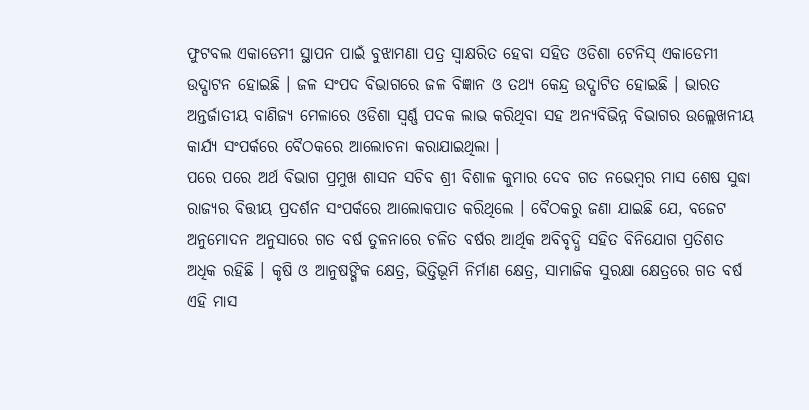ଫୁଟବଲ ଏକାଡେମୀ ସ୍ଥାପନ ପାଇଁ ବୁଝାମଣା ପତ୍ର ସ୍ୱାକ୍ଷରିତ ହେବା ସହିତ ଓଡିଶା ଟେନିସ୍ ଏକାଡେମୀ ଉଦ୍ଘାଟନ ହୋଇଛି । ଜଳ ସଂପଦ ବିଭାଗରେ ଜଳ ବିଜ୍ଞାନ ଓ ତଥ୍ୟ କେନ୍ଦ୍ର ଉଦ୍ଘାଟିତ ହୋଇଛି । ଭାରତ ଅନ୍ତର୍ଜାତୀୟ ବାଣିଜ୍ୟ ମେଳାରେ ଓଡିଶା ସ୍ୱର୍ଣ୍ଣ ପଦକ ଲାଭ କରିଥିବା ସହ ଅନ୍ୟବିଭିନ୍ନ ବିଭାଗର ଉଲ୍ଲେଖନୀୟ କାର୍ଯ୍ୟ ସଂପର୍କରେ ବୈଠକରେ ଆଲୋଚନା କରାଯାଇଥିଲା ।
ପରେ ପରେ ଅର୍ଥ ବିଭାଗ ପ୍ରମୁଖ ଶାସନ ସଚିବ ଶ୍ରୀ ବିଶାଳ କୁମାର ଦେବ ଗତ ନଭେମ୍ବର ମାସ ଶେଷ ସୁଦ୍ଧା ରାଜ୍ୟର ବିତ୍ତୀୟ ପ୍ରଦର୍ଶନ ସଂପର୍କରେ ଆଲୋକପାତ କରିଥିଲେ । ବୈଠକରୁ ଜଣା ଯାଇଛି ଯେ, ବଜେଟ ଅନୁମୋଦନ ଅନୁସାରେ ଗତ ବର୍ଷ ତୁଳନାରେ ଚଳିତ ବର୍ଷର ଆର୍ଥିକ ଅବିବୃଦ୍ଧି ସହିତ ବିନିଯୋଗ ପ୍ରତିଶତ ଅଧିକ ରହିଛି । କୃଷି ଓ ଆନୁଷଙ୍ଗିକ କ୍ଷେତ୍ର, ଭିତ୍ତିଭୂମି ନିର୍ମାଣ କ୍ଷେତ୍ର, ସାମାଜିକ ସୁରକ୍ଷା କ୍ଷେତ୍ରରେ ଗତ ବର୍ଷ ଏହି ମାସ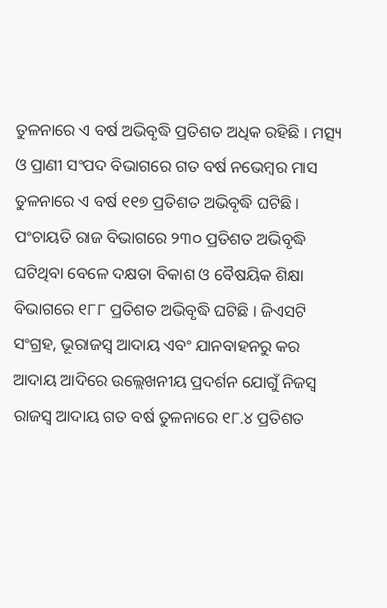ତୁଳନାରେ ଏ ବର୍ଷ ଅଭିବୃଦ୍ଧି ପ୍ରତିଶତ ଅଧିକ ରହିଛି । ମତ୍ସ୍ୟ ଓ ପ୍ରାଣୀ ସଂପଦ ବିଭାଗରେ ଗତ ବର୍ଷ ନଭେମ୍ବର ମାସ ତୁଳନାରେ ଏ ବର୍ଷ ୧୧୭ ପ୍ରତିଶତ ଅଭିବୃଦ୍ଧି ଘଟିଛି । ପଂଚାୟତି ରାଜ ବିଭାଗରେ ୨୩୦ ପ୍ରତିଶତ ଅଭିବୃଦ୍ଧି ଘଟିଥିବା ବେଳେ ଦକ୍ଷତା ବିକାଶ ଓ ବୈଷୟିକ ଶିକ୍ଷା ବିଭାଗରେ ୧୮୮ ପ୍ରତିଶତ ଅଭିବୃଦ୍ଧି ଘଟିଛି । ଜିଏସଟି ସଂଗ୍ରହ, ଭୂରାଜସ୍ୱ ଆଦାୟ ଏବଂ ଯାନବାହନରୁ କର ଆଦାୟ ଆଦିରେ ଉଲ୍ଲେଖନୀୟ ପ୍ରଦର୍ଶନ ଯୋଗୁଁ ନିଜସ୍ୱ ରାଜସ୍ୱ ଆଦାୟ ଗତ ବର୍ଷ ତୁଳନାରେ ୧୮.୪ ପ୍ରତିଶତ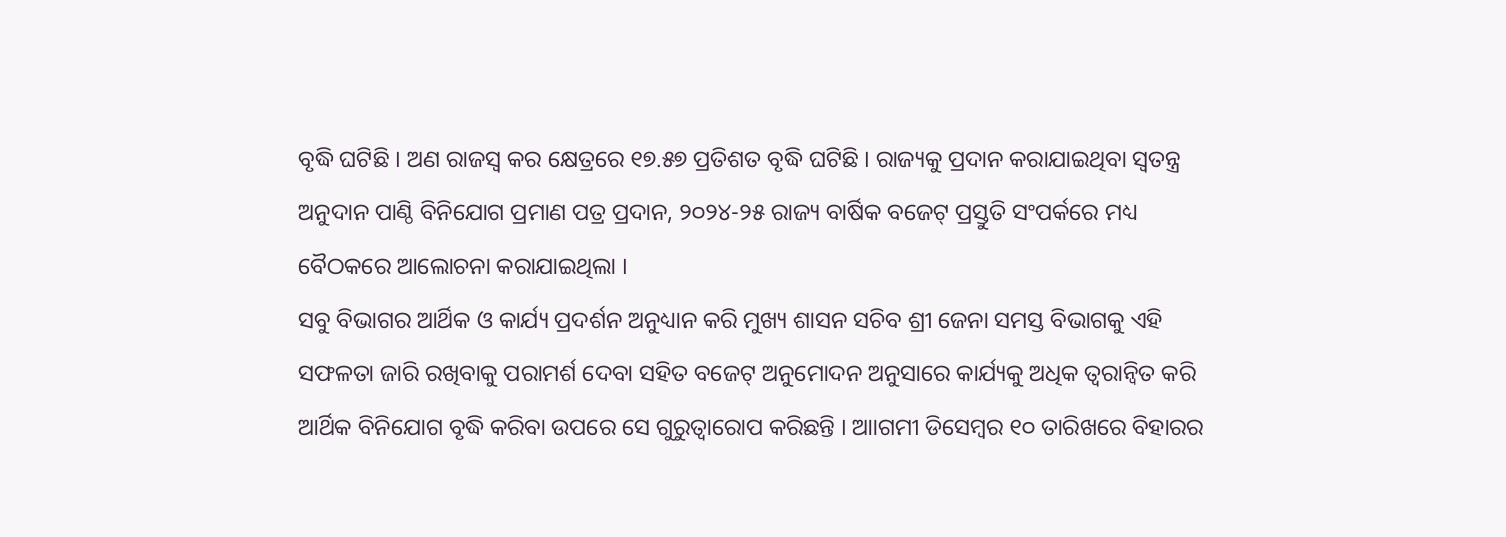ବୃଦ୍ଧି ଘଟିଛି । ଅଣ ରାଜସ୍ୱ କର କ୍ଷେତ୍ରରେ ୧୭.୫୭ ପ୍ରତିଶତ ବୃଦ୍ଧି ଘଟିଛି । ରାଜ୍ୟକୁ ପ୍ରଦାନ କରାଯାଇଥିବା ସ୍ୱତନ୍ତ୍ର ଅନୁଦାନ ପାଣ୍ଠି ବିନିଯୋଗ ପ୍ରମାଣ ପତ୍ର ପ୍ରଦାନ, ୨୦୨୪-୨୫ ରାଜ୍ୟ ବାର୍ଷିକ ବଜେଟ୍ ପ୍ରସ୍ତୁତି ସଂପର୍କରେ ମଧ୍ୟ ବୈଠକରେ ଆଲୋଚନା କରାଯାଇଥିଲା ।
ସବୁ ବିଭାଗର ଆର୍ଥିକ ଓ କାର୍ଯ୍ୟ ପ୍ରଦର୍ଶନ ଅନୁଧ୍ୟାନ କରି ମୁଖ୍ୟ ଶାସନ ସଚିବ ଶ୍ରୀ ଜେନା ସମସ୍ତ ବିଭାଗକୁ ଏହି ସଫଳତା ଜାରି ରଖିବାକୁ ପରାମର୍ଶ ଦେବା ସହିତ ବଜେଟ୍ ଅନୁମୋଦନ ଅନୁସାରେ କାର୍ଯ୍ୟକୁ ଅଧିକ ତ୍ୱରାନ୍ୱିତ କରି ଆର୍ଥିକ ବିନିଯୋଗ ବୃଦ୍ଧି କରିବା ଉପରେ ସେ ଗୁରୁତ୍ୱାରୋପ କରିଛନ୍ତି । ଆାଗମୀ ଡିସେମ୍ବର ୧୦ ତାରିଖରେ ବିହାରର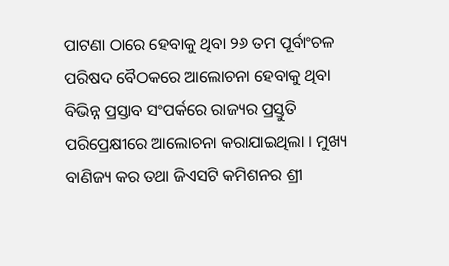ପାଟଣା ଠାରେ ହେବାକୁ ଥିବା ୨୬ ତମ ପୂର୍ବାଂଚଳ ପରିଷଦ ବୈଠକରେ ଆଲୋଚନା ହେବାକୁ ଥିବା ବିଭିନ୍ନ ପ୍ରସ୍ତାବ ସଂପର୍କରେ ରାଜ୍ୟର ପ୍ରସ୍ତୁତି ପରିପ୍ରେକ୍ଷୀରେ ଆଲୋଚନା କରାଯାଇଥିଲା । ମୁଖ୍ୟ ବାଣିଜ୍ୟ କର ତଥା ଜିଏସଟି କମିଶନର ଶ୍ରୀ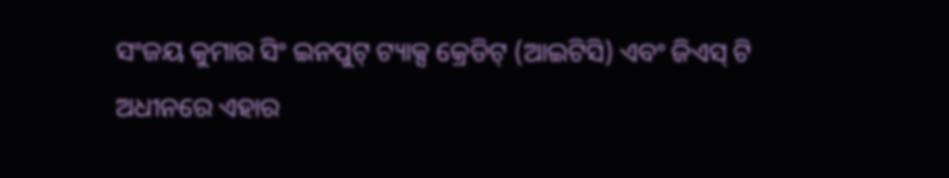ସଂଜୟ କୁମାର ସିଂ ଇନପୁଟ୍ ଟ୍ୟାକ୍ସ କ୍ରେଡିଟ୍ (ଆଇଟିସି) ଏବଂ ଜିଏସ୍ ଟି ଅଧୀନରେ ଏହାର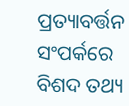ପ୍ରତ୍ୟାବର୍ତ୍ତନ ସଂପର୍କରେ ବିଶଦ ତଥ୍ୟ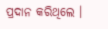ପ୍ରଦାନ କରିଥିଲେ ।